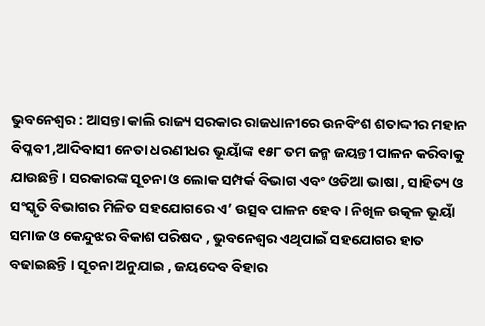ଭୁବନେଶ୍ୱର : ଆସନ୍ତା କାଲି ରାଜ୍ୟ ସରକାର ରାଜଧାନୀରେ ଉନବିଂଶ ଶତାଦ୍ଦୀର ମହାନ ବିପ୍ଳବୀ ,ଆଦିବାସୀ ନେତା ଧରଣୀଧର ଭୂୟାଁଙ୍କ ୧୫୮ ତମ ଜନ୍ମ ଜୟନ୍ତୀ ପାଳନ କରିବାକୁ ଯାଉଛନ୍ତି । ସରକାରଙ୍କ ସୂଚନା ଓ ଲୋକ ସମ୍ପର୍କ ବିଭାଗ ଏବଂ ଓଡିଆ ଭାଷା , ସାହିତ୍ୟ ଓ ସଂସ୍କୃତି ବିଭାଗର ମିଳିତ ସହଯୋଗରେ ଏ’ ଉତ୍ସବ ପାଳନ ହେବ । ନିଖିଳ ଉତ୍କଳ ଭୂୟାଁ ସମାଜ ଓ କେନ୍ଦୁଝର ବିକାଶ ପରିଷଦ , ଭୁବନେଶ୍ୱର ଏଥିପାଇଁ ସହଯୋଗର ହାତ ବଢାଇଛନ୍ତି । ସୂଚନା ଅନୁଯାଇ , ଜୟଦେବ ବିହାର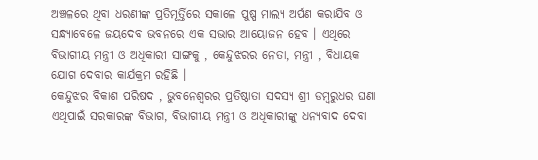ଅଞ୍ଚଳରେ ଥିବା ଧରଣୀଙ୍କ ପ୍ରତିମୂର୍ତ୍ତିରେ ସକାଳେ ପୁଷ୍ପ ମାଲ୍ୟ ଅର୍ପଣ କରାଯିବ ଓ ସନ୍ଧ୍ୟାବେଳେ ଜୟଦେବ ଭବନରେ ଏକ ସଭାର ଆୟୋଜନ ହେବ । ଏଥିରେ ବିଭାଗୀୟ ମନ୍ତ୍ରୀ ଓ ଅଧିକାରୀ ସାଙ୍ଗକୁ , କେନ୍ଦୁଝରର ନେତା, ମନ୍ତ୍ରୀ , ବିଧାୟକ ଯୋଗ ଦେବାର କାର୍ଯକ୍ରମ ରହିଛି ।
କେନ୍ଦୁଝର ବିକାଶ ପରିଷଦ , ଭୁବନେଶ୍ୱରର ପ୍ରତିଷ୍ଠାତା ସଦସ୍ୟ ଶ୍ରୀ ଡମ୍ବରୁଧର ଘଣା ଏଥିପାଇଁ ସରକାରଙ୍କ ବିଭାଗ, ବିଭାଗୀୟ ମନ୍ତ୍ରୀ ଓ ଅଧିକାରୀଙ୍କୁ ଧନ୍ୟବାଦ ଦେବା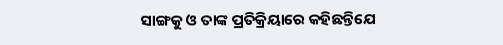ସାଙ୍ଗକୁ ଓ ତାଙ୍କ ପ୍ରତିକ୍ରିୟାରେ କହିଛନ୍ତିଯେ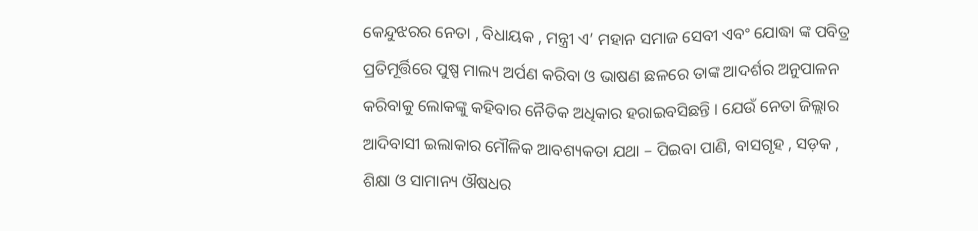କେନ୍ଦୁଝରର ନେତା , ବିଧାୟକ , ମନ୍ତ୍ରୀ ଏ’ ମହାନ ସମାଜ ସେବୀ ଏବଂ ଯୋଦ୍ଧା ଙ୍କ ପବିତ୍ର ପ୍ରତିମୂର୍ତ୍ତିରେ ପୁଷ୍ପ ମାଲ୍ୟ ଅର୍ପଣ କରିବା ଓ ଭାଷଣ ଛଳରେ ତାଙ୍କ ଆଦର୍ଶର ଅନୁପାଳନ କରିବାକୁ ଲୋକଙ୍କୁ କହିବାର ନୈତିକ ଅଧିକାର ହରାଇବସିଛନ୍ତି । ଯେଉଁ ନେତା ଜିଲ୍ଲାର ଆଦିବାସୀ ଇଲାକାର ମୌଳିକ ଆବଶ୍ୟକତା ଯଥା – ପିଇବା ପାଣି, ବାସଗୃହ , ସଡ଼କ , ଶିକ୍ଷା ଓ ସାମାନ୍ୟ ଔଷଧର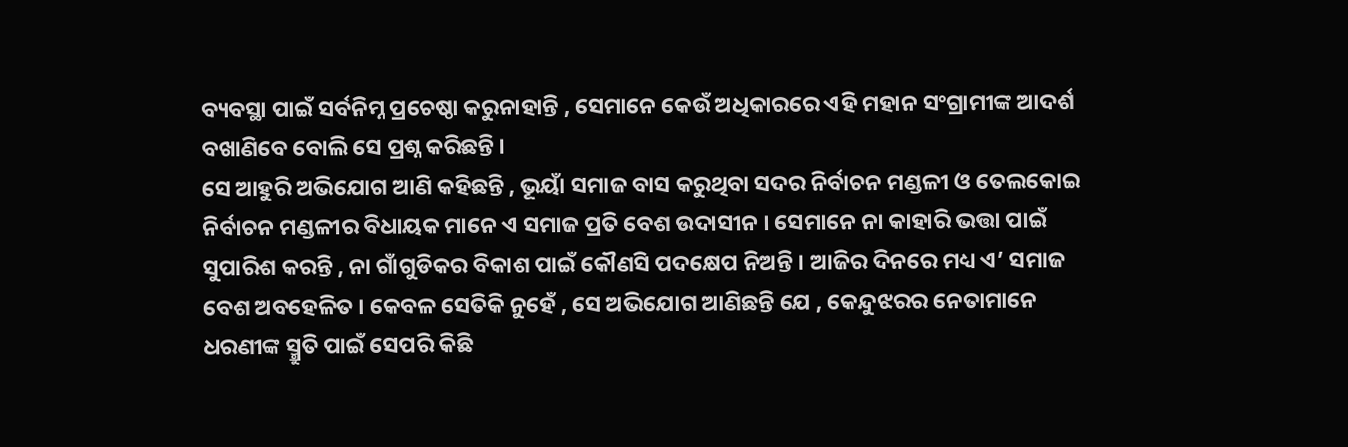ବ୍ୟବସ୍ଥା ପାଇଁ ସର୍ବନିମ୍ନ ପ୍ରଚେଷ୍ଠା କରୁନାହାନ୍ତି , ସେମାନେ କେଉଁ ଅଧିକାରରେ ଏହି ମହାନ ସଂଗ୍ରାମୀଙ୍କ ଆଦର୍ଶ ବଖାଣିବେ ବୋଲି ସେ ପ୍ରଶ୍ନ କରିଛନ୍ତି ।
ସେ ଆହୁରି ଅଭିଯୋଗ ଆଣି କହିଛନ୍ତି , ଭୂୟାଁ ସମାଜ ବାସ କରୁଥିବା ସଦର ନିର୍ବାଚନ ମଣ୍ଡଳୀ ଓ ତେଲକୋଇ ନିର୍ବାଚନ ମଣ୍ଡଳୀର ବିଧାୟକ ମାନେ ଏ ସମାଜ ପ୍ରତି ବେଶ ଉଦାସୀନ । ସେମାନେ ନା କାହାରି ଭତ୍ତା ପାଇଁ ସୁପାରିଶ କରନ୍ତି , ନା ଗାଁଗୁଡିକର ବିକାଶ ପାଇଁ କୌଣସି ପଦକ୍ଷେପ ନିଅନ୍ତି । ଆଜିର ଦିନରେ ମଧ୍ୟ ଏ’ ସମାଜ ବେଶ ଅବହେଳିତ । କେବଳ ସେତିକି ନୁହେଁ , ସେ ଅଭିଯୋଗ ଆଣିଛନ୍ତି ଯେ , କେନ୍ଦୁଝରର ନେତାମାନେ ଧରଣୀଙ୍କ ସ୍ମ୍ରୁତି ପାଇଁ ସେପରି କିଛି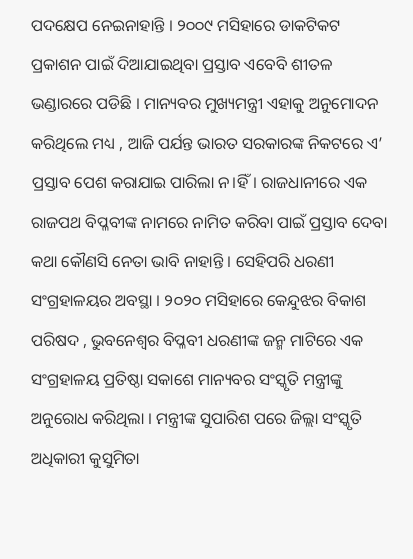ପଦକ୍ଷେପ ନେଇନାହାନ୍ତି । ୨୦୦୯ ମସିହାରେ ଡାକଟିକଟ ପ୍ରକାଶନ ପାଇଁ ଦିଆଯାଇଥିବା ପ୍ରସ୍ତାବ ଏବେବି ଶୀତଳ ଭଣ୍ଡାରରେ ପଡିଛି । ମାନ୍ୟବର ମୁଖ୍ୟମନ୍ତ୍ରୀ ଏହାକୁ ଅନୁମୋଦନ କରିଥିଲେ ମଧ୍ୟ , ଆଜି ପର୍ଯନ୍ତ ଭାରତ ସରକାରଙ୍କ ନିକଟରେ ଏ’ ପ୍ରସ୍ତାବ ପେଶ କରାଯାଇ ପାରିଲା ନ।ହିଁ। ରାଜଧାନୀରେ ଏକ ରାଜପଥ ବିପ୍ଳବୀଙ୍କ ନାମରେ ନାମିତ କରିବା ପାଇଁ ପ୍ରସ୍ତାବ ଦେବା କଥା କୌଣସି ନେତା ଭାବି ନାହାନ୍ତି । ସେହିପରି ଧରଣୀ ସଂଗ୍ରହାଳୟର ଅବସ୍ଥା । ୨୦୨୦ ମସିହାରେ କେନ୍ଦୁଝର ବିକାଶ ପରିଷଦ , ଭୁବନେଶ୍ୱର ବିପ୍ଳବୀ ଧରଣୀଙ୍କ ଜନ୍ମ ମାଟିରେ ଏକ ସଂଗ୍ରହାଳୟ ପ୍ରତିଷ୍ଠା ସକାଶେ ମାନ୍ୟବର ସଂସ୍କୃତି ମନ୍ତ୍ରୀଙ୍କୁ ଅନୁରୋଧ କରିଥିଲା । ମନ୍ତ୍ରୀଙ୍କ ସୁପାରିଶ ପରେ ଜିଲ୍ଲା ସଂସ୍କୃତି ଅଧିକାରୀ କୁସୁମିତା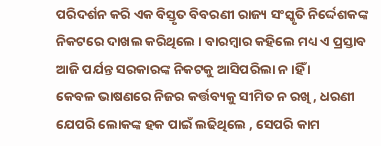ପରିଦର୍ଶନ କରି ଏକ ବିସ୍ତୃତ ବିବରଣୀ ରାଜ୍ୟ ସଂସ୍କୃତି ନିର୍ଦ୍ଦେଶକଙ୍କ ନିକଟରେ ଦାଖଲ କରିଥିଲେ । ବାରମ୍ବାର କହିଲେ ମଧ୍ୟ ଏ ପ୍ରସ୍ତାବ ଆଜି ପର୍ଯନ୍ତ ସରକାରଙ୍କ ନିକଟକୁ ଆସିପରିଲା ନ।ହିଁ ।
କେବଳ ଭାଷଣରେ ନିଜର କର୍ତ୍ତବ୍ୟକୁ ସୀମିତ ନ ରଖି , ଧରଣୀ ଯେପରି ଲୋକଙ୍କ ହକ ପାଇଁ ଲଢିଥିଲେ , ସେପରି କାମ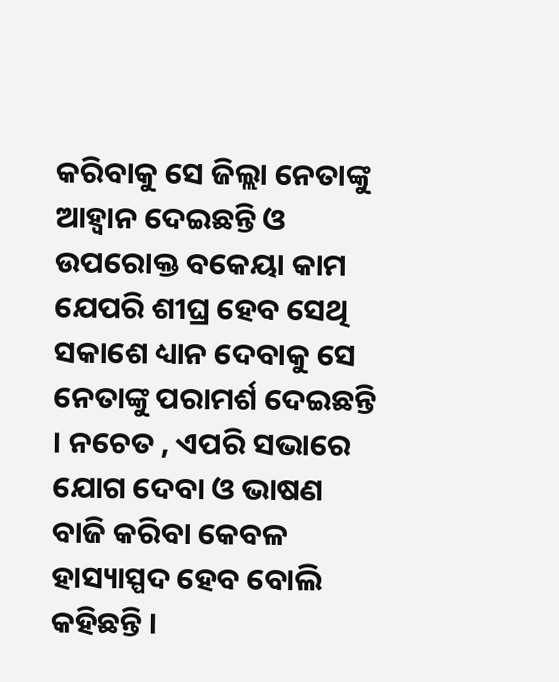କରିବାକୁ ସେ ଜିଲ୍ଲା ନେତାଙ୍କୁ ଆହ୍ୱାନ ଦେଇଛନ୍ତି ଓ ଉପରୋକ୍ତ ବକେୟା କାମ ଯେପରି ଶୀଘ୍ର ହେବ ସେଥି ସକାଶେ ଧ୍ୟାନ ଦେବାକୁ ସେ ନେତାଙ୍କୁ ପରାମର୍ଶ ଦେଇଛନ୍ତି । ନଚେତ , ଏପରି ସଭାରେ ଯୋଗ ଦେବା ଓ ଭାଷଣ ବାଜି କରିବା କେବଳ ହାସ୍ୟାସ୍ପଦ ହେବ ବୋଲି କହିଛନ୍ତି ।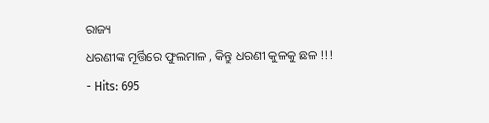ରାଜ୍ୟ
ଧରଣୀଙ୍କ ମୂର୍ତ୍ତିରେ ଫୁଲମାଳ , କିନ୍ତୁ ଧରଣୀ କୁଳକୁ ଛଳ !!!
- Hits: 695